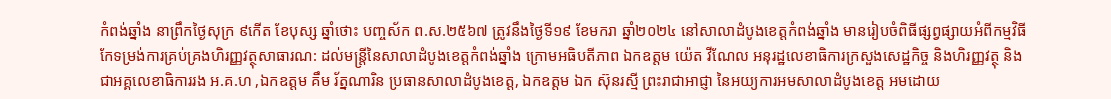កំពង់ឆ្នាំង នាព្រឹកថ្ងៃសុក្រ ៩កើត ខែបុស្ស ឆ្នាំថោះ បញ្ចស័ក ព.ស.២៥៦៧ ត្រូវនឹងថ្ងៃទី១៩ ខែមករា ឆ្នាំ២០២៤ នៅសាលាដំបូងខេត្តកំពង់ឆ្នាំង មានរៀបចំពិធីផ្សព្វផ្សាយអំពីកម្មវិធីកែទម្រង់ការគ្រប់គ្រងហិរញ្ញវត្ថុសាធារណ: ដល់មន្រ្តីនៃសាលាដំបូងខេត្តកំពង់ឆ្នាំង ក្រោមអធិបតីភាព ឯកឧត្តម យ៉េត វីណែល អនុរដ្ឋលេខាធិការក្រសួងសេដ្ឋកិច្ច និងហិរញ្ញវត្ថុ និងជាអគ្គលេខាធិការរង អ.គ.ហ ,ឯកឧត្តម គឹម រ័ត្នណារិន ប្រធានសាលាដំបូងខេត្ត, ឯកឧត្តម ឯក ស៊ុនរស្មី ព្រះរាជាអាជ្ញា នៃអយ្យការអមសាលាដំបូងខេត្ត អមដោយ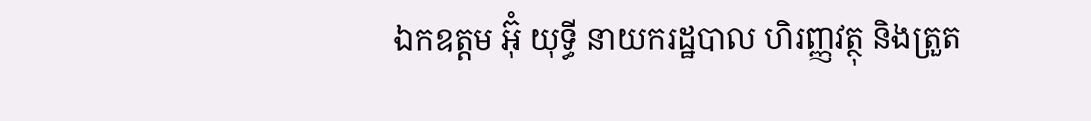ឯកឧត្ដម អ៊ុំ យុទ្ធី នាយករដ្ឋបាល ហិរញ្ញវត្ថុ និងត្រួត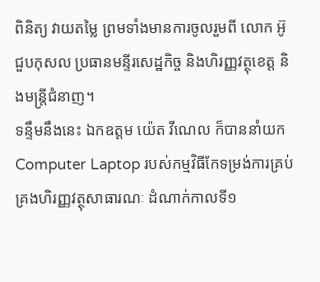ពិនិត្យ វាយតម្លៃ ព្រមទាំងមានការចូលរួមពី លោក អ៊ូ ជួបកុសល ប្រធានមន្ទីរសេដ្ឋកិច្ច និងហិរញ្ញវត្ថុខេត្ត និងមន្ត្រីជំនាញ។
ទន្ទឹមនឹងនេះ ឯកឧត្ដម យ៉េត វីណេល ក៏បាននាំយក Computer Laptop របស់កម្មវិធីកែទម្រង់ការគ្រប់គ្រងហិរញ្ញវត្ថុសាធារណៈ ដំណាក់កាលទី១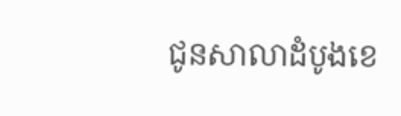ជូនសាលាដំបូងខេ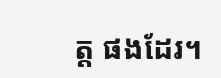ត្ត ផងដែរ។